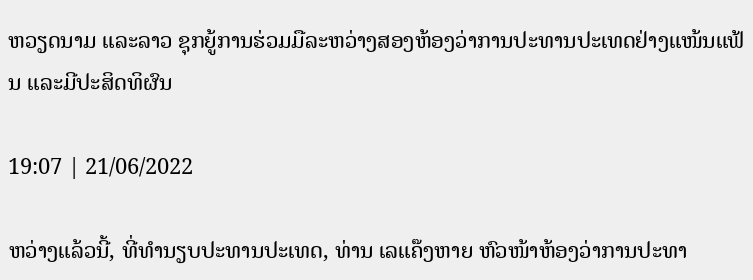ຫວຽດນາມ ແລະລາວ ຊຸກຍູ້ການຮ່ວມມືລະຫວ່າງສອງຫ້ອງວ່າການປະທານປະເທດຢ່າງແໜ້ນແຟ້ນ ແລະມີປະສິດທິຜົນ

19:07 | 21/06/2022

ຫວ່າງແລ້ວນີ້, ທີ່ທໍານຽບປະທານປະເທດ, ທ່ານ ເລແຄ໊ງຫາຍ ຫົວໜ້າຫ້ອງວ່າການປະທາ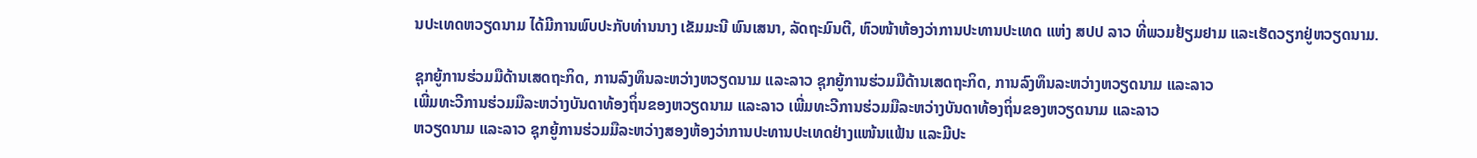ນປະເທດຫວຽດນາມ ໄດ້ມີການພົບປະກັບທ່ານນາງ ເຂັມມະນີ ພົນເສນາ, ລັດຖະມົນຕີ, ຫົວໜ້າຫ້ອງວ່າການປະທານປະເທດ ແຫ່ງ ສປປ ລາວ ທີ່ພວມຢ້ຽມຢາມ ແລະເຮັດວຽກຢູ່ຫວຽດນາມ.

ຊຸກຍູ້ການຮ່ວມມືດ້ານເສດຖະກິດ, ການລົງທຶນລະຫວ່າງຫວຽດນາມ ແລະລາວ ຊຸກຍູ້ການຮ່ວມມືດ້ານເສດຖະກິດ, ການລົງທຶນລະຫວ່າງຫວຽດນາມ ແລະລາວ
ເພີ່ມທະວີການຮ່ວມມືລະຫວ່າງບັນດາທ້ອງຖິ່ນຂອງຫວຽດນາມ ແລະລາວ ເພີ່ມທະວີການຮ່ວມມືລະຫວ່າງບັນດາທ້ອງຖິ່ນຂອງຫວຽດນາມ ແລະລາວ
ຫວຽດນາມ ແລະລາວ ຊຸກຍູ້ການຮ່ວມມືລະຫວ່າງສອງຫ້ອງວ່າການປະທານປະເທດຢ່າງແໜ້ນແຟ້ນ ແລະມີປະ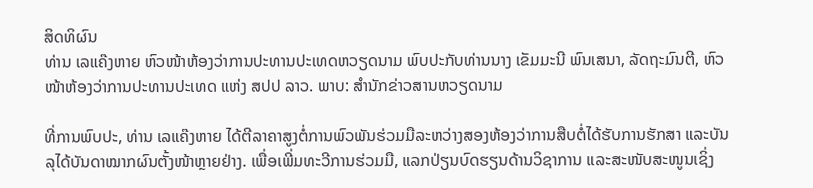ສິດທິຜົນ
ທ່ານ ເລແຄ໊ງຫາຍ ຫົວໜ້າຫ້ອງວ່າການປະທານປະເທດຫວຽດນາມ ພົບປະກັບທ່ານນາງ ເຂັມມະນີ ພົນເສນາ, ລັດຖະມົນຕີ, ຫົວໜ້າຫ້ອງວ່າການປະທານປະເທດ ແຫ່ງ ສປປ ລາວ. ພາບ: ສໍານັກຂ່າວສານຫວຽດນາມ

ທີ່ການພົບປະ, ທ່ານ ເລແຄ໊ງຫາຍ ໄດ້ຕີລາຄາສູງຕໍ່ການພົວພັນຮ່ວມມືລະຫວ່າງສອງຫ້ອງວ່າການສືບຕໍ່ໄດ້ຮັບການຮັກສາ ແລະບັນລຸໄດ້ບັນດາໝາກຜົນຕັ້ງໜ້າຫຼາຍຢ່າງ. ເພື່ອເພີ່ມທະວີການຮ່ວມມື, ແລກປ່ຽນບົດຮຽນດ້ານວິຊາການ ແລະສະໜັບສະໜູນເຊິ່ງ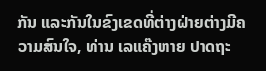ກັນ ແລະກັນໃນຂົງເຂດທີ່ຕ່າງຝ່າຍຕ່າງມີຄວາມສົນໃຈ, ທ່ານ ເລແຄ໊ງຫາຍ ປາດຖະ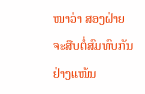ໜາວ່າ ສອງຝ່າຍຈະສືບຕໍ່ສົມທົບກັນຢ່າງແໜ້ນ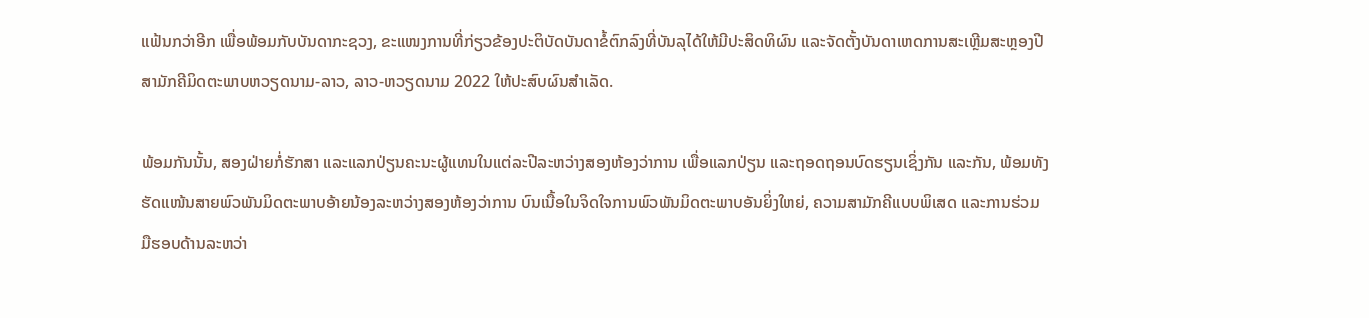ແຟ້ນກວ່າອີກ ເພື່ອພ້ອມກັບບັນດາກະຊວງ, ຂະແໜງການທີ່ກ່ຽວຂ້ອງປະຕິບັດບັນດາຂໍ້ຕົກລົງທີ່ບັນລຸໄດ້ໃຫ້ມີປະສິດທິຜົນ ແລະຈັດຕັ້ງບັນດາເຫດການສະເຫຼີມສະຫຼອງປີສາມັກຄີມິດຕະພາບຫວຽດນາມ-ລາວ, ລາວ-ຫວຽດນາມ 2022 ໃຫ້ປະສົບຜົນສຳເລັດ.

ພ້ອມກັນນັ້ນ, ສອງຝ່າຍກໍ່ຮັກສາ ແລະແລກປ່ຽນຄະນະຜູ້ແທນໃນແຕ່ລະປີລະຫວ່າງສອງຫ້ອງວ່າການ ເພື່ອແລກປ່ຽນ ແລະຖອດຖອນບົດຮຽນເຊິ່ງກັນ ແລະກັນ, ພ້ອມທັງຮັດແໜ້ນສາຍພົວພັນມິດຕະພາບອ້າຍນ້ອງລະຫວ່າງສອງຫ້ອງວ່າການ ບົນເນື້ອໃນຈິດໃຈການພົວພັນມິດຕະພາບອັນຍິ່ງໃຫຍ່, ຄວາມສາມັກຄີແບບພິເສດ ແລະການຮ່ວມມືຮອບດ້ານລະຫວ່າ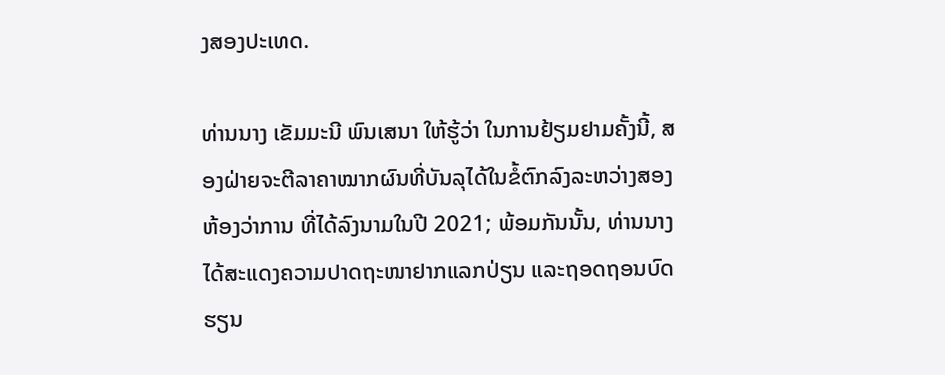ງສອງປະເທດ.

ທ່ານນາງ ເຂັມມະນີ ພົນເສນາ ໃຫ້ຮູ້ວ່າ ໃນການຢ້ຽມຢາມຄັ້ງນີ້, ສອງຝ່າຍຈະຕີລາຄາໝາກຜົນທີ່ບັນລຸໄດ້ໃນຂໍ້ຕົກລົງລະຫວ່າງສອງຫ້ອງວ່າການ ທີ່ໄດ້ລົງນາມໃນປີ 2021; ພ້ອມກັນນັ້ນ, ທ່ານນາງໄດ້ສະແດງຄວາມປາດຖະໜາຢາກແລກປ່ຽນ ແລະຖອດຖອນບົດຮຽນ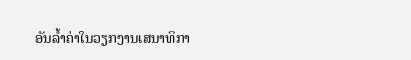ອັນລ້ຳຄ່າໃນວຽກງານເສນາທິກາ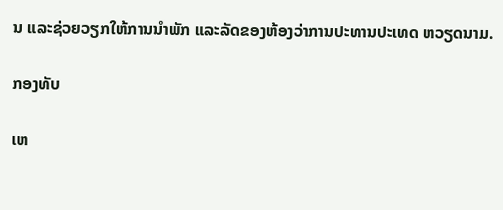ນ ແລະຊ່ວຍວຽກໃຫ້ການນຳພັກ ແລະລັດຂອງຫ້ອງວ່າການປະທານປະເທດ ຫວຽດນາມ.

ກອງທັບ

ເຫ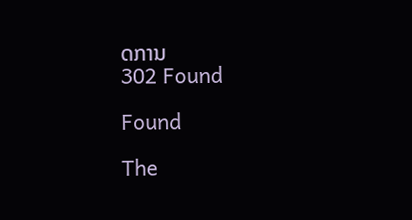ດການ
302 Found

Found

The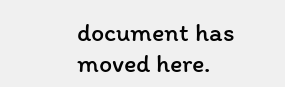document has moved here.